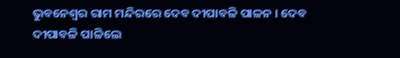ଭୁବନେଶ୍ୱର ରାମ ମନ୍ଦିରରେ ଦେବ ଦୀପାବଳି ପାଳନ । ଦେବ ଦୀପାବଳି ପାଳିଲେ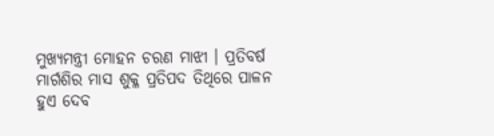ମୁଖ୍ୟମନ୍ତ୍ରୀ ମୋହନ ଚରଣ ମାଝୀ । ପ୍ରତିବର୍ଷ ମାର୍ଗଶିର ମାସ ଶୁକ୍ଳ ପ୍ରତିପଦ ତିଥିରେ ପାଳନ ହୁଏ ଦେବ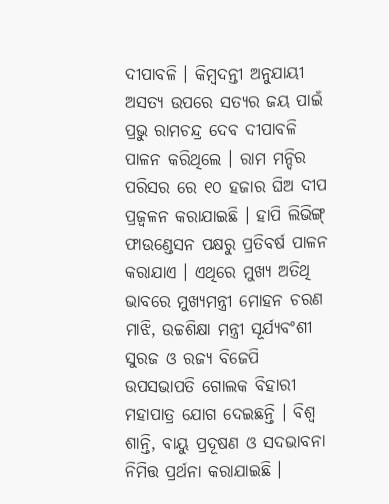ଦୀପାବଳି । କିମ୍ବଦନ୍ତୀ ଅନୁଯାୟୀ ଅସତ୍ୟ ଉପରେ ସତ୍ୟର ଜୟ ପାଇଁ ପ୍ରଭୁ ରାମଚନ୍ଦ୍ର ଦେବ ଦୀପାବଳି ପାଳନ କରିଥିଲେ । ରାମ ମନ୍ଦିର ପରିସର ରେ ୧୦ ହଜାର ଘିଅ ଦୀପ ପ୍ରଜ୍ୱଳନ କରାଯାଇଛି । ହାପି ଲିଭିଙ୍ଗ୍ ଫାଉଣ୍ଡେସନ ପକ୍ଷରୁ ପ୍ରତିବର୍ଷ ପାଳନ କରାଯାଏ । ଏଥିରେ ମୁଖ୍ୟ ଅତିଥି ଭାବରେ ମୁଖ୍ୟମନ୍ତ୍ରୀ ମୋହନ ଚରଣ ମାଝି, ଉଚ୍ଚଶିକ୍ଷା ମନ୍ତ୍ରୀ ସୂର୍ଯ୍ୟବଂଶୀ ସୁରଜ ଓ ରଜ୍ୟ ବିଜେପି ଉପସଭାପତି ଗୋଲକ ବିହାରୀ ମହାପାତ୍ର ଯୋଗ ଦେଇଛନ୍ତି । ବିଶ୍ଵ ଶାନ୍ତି, ବାୟୁ ପ୍ରଦୂଷଣ ଓ ସଦଭାବନା ନିମିତ୍ତ ପ୍ରର୍ଥନା କରାଯାଇଛି ।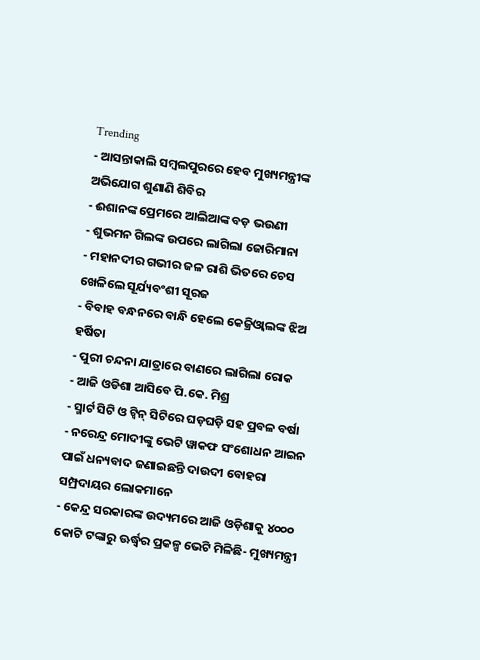Trending
- ଆସନ୍ତାକାଲି ସମ୍ବଲପୁରରେ ହେବ ମୁଖ୍ୟମନ୍ତ୍ରୀଙ୍କ ଅଭିଯୋଗ ଶୁଣାଣି ଶିବିର
- ଈଶାନଙ୍କ ପ୍ରେମରେ ଆଲିଆଙ୍କ ବଡ଼ ଭଉଣୀ
- ଶୁଭମନ ଗିଲଙ୍କ ଉପରେ ଲାଗିଲା ଜୋରିମାନା
- ମହାନଦୀର ଗଭୀର ଜଳ ରାଶି ଭିତରେ ଚେସ ଖେଳିଲେ ସୂର୍ଯ୍ୟବଂଶୀ ସୂରଜ
- ବିବାହ ବନ୍ଧନରେ ବାନ୍ଧି ହେଲେ କେଜ୍ରିଓ୍ବାଲଙ୍କ ଝିଅ ହର୍ଷିତା
- ପୁରୀ ଚନ୍ଦନା ଯାତ୍ରାରେ ବାଣରେ ଲାଗିଲା ରୋକ
- ଆଜି ଓଡିଶା ଆସିବେ ପି.କେ. ମିଶ୍ର
- ସ୍ମାର୍ଟ ସିଟି ଓ ଟ୍ଵିନ୍ ସିଟିରେ ଘଡ଼ଘଡ଼ି ସହ ପ୍ରବଳ ବର୍ଷା
- ନରେନ୍ଦ୍ର ମୋଦୀଙ୍କୁ ଭେଟି ୱାକଫ ସଂଶୋଧନ ଆଇନ ପାଇଁ ଧନ୍ୟବାଦ ଜଣାଇଛନ୍ତି ଦାଉଦୀ ବୋହରା ସମ୍ପ୍ରଦାୟର ଲୋକମାନେ
- କେନ୍ଦ୍ର ସରକାରଙ୍କ ଉଦ୍ୟମରେ ଆଜି ଓଡ଼ିଶାକୁ ୪୦୦୦ କୋଟି ଟଙ୍କାରୁ ଊର୍ଦ୍ଧ୍ବର ପ୍ରକଳ୍ପ ଭେଟି ମିଳିଛି- ମୁଖ୍ୟମନ୍ତ୍ରୀ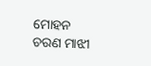ମୋହନ ଚରଣ ମାଝୀ